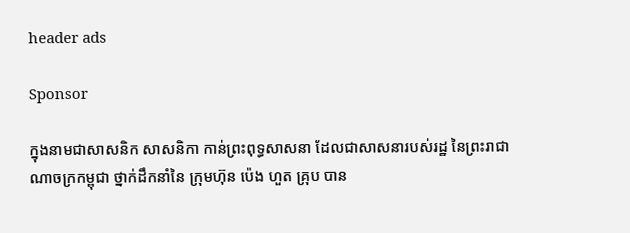header ads

Sponsor

ក្នុងនាមជាសាសនិក សាសនិកា កាន់ព្រះពុទ្ធសាសនា ដែលជាសាសនារបស់រដ្ឋ នៃព្រះរាជាណាចក្រកម្ពុជា ថ្នាក់ដឹកនាំនៃ ក្រុមហ៊ុន ប៉េង ហួត គ្រុប បាន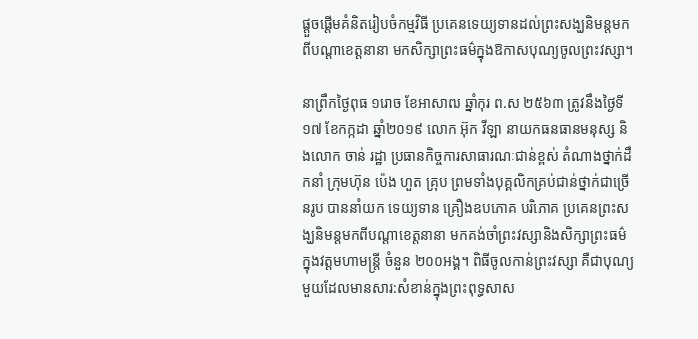ផ្តួចផ្តើមគំនិតរៀបចំកម្មវិធី ប្រគេនទេយ្យទានដល់ព្រះសង្ឃនិមន្តមកពីបណ្តាខេត្តនានា មកសិក្សាព្រះធម៌ក្នុងឱកាសបុណ្យចូលព្រះវស្សា។

នាព្រឹកថ្ងៃពុធ ១រោច ខែអាសាឍ ឆ្នាំកុរ ព.ស ២៥៦៣ ត្រូវនឹងថ្ងៃទី១៧ ខែកក្កដា ឆ្នាំ២០១៩ លោក អ៊ុក វីឡា នាយកធនធានមនុស្ស និងលោក ចាន់ រដ្ឋា ប្រធានកិច្ចការសាធារណៈជាន់ខ្ពស់ តំណាងថ្នាក់ដឹកនាំ ក្រុមហ៊ុន ប៉េង ហួត គ្រុប ព្រមទាំងបុគ្គលិកគ្រប់ជាន់ថ្នាក់ជាច្រើនរូប បាននាំយក ទេយ្យទាន គ្រឿងឧបភោគ បរិភោគ ប្រគេនព្រះសង្ឃនិមន្តមកពីបណ្តាខេត្តនានា មកគង់ចាំព្រះវស្សានិងសិក្សាព្រះធម៌ ក្នុងវត្តមហាមន្ត្រី ចំនួន ២០០អង្គ។ ពិធីចូលកាន់ព្រះវស្សា គឺជាបុណ្យមួយដែលមានសារ:សំខាន់ក្នុងព្រះពុទ្ធសាស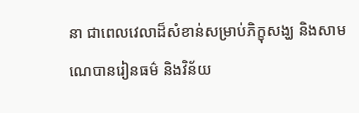នា ជាពេលវេលាដ៏សំខាន់សម្រាប់ភិក្ខុសង្ឃ និងសាមណេបានរៀនធម៌ និងវិន័យ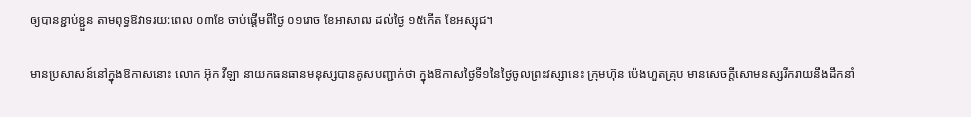ឲ្យបានខ្ជាប់ខ្ជួន តាមពុទ្ធឱវាទរយ:ពេល ០៣ខែ ចាប់ផ្តើមពីថ្ងៃ ០១រោច ខែអាសាឍ ដល់ថ្ងៃ ១៥កើត ខែអស្សុជ។

មានប្រសាសន៍នៅក្នុងឱកាសនោះ លោក អ៊ុក វីឡា នាយកធនធានមនុស្សបានគូសបញ្ជាក់ថា ក្នុងឱកាសថ្ងៃទី១នៃថ្ងៃចូលព្រះវស្សានេះ ក្រុមហ៊ុន ប៉េងហួតគ្រុប មានសេចក្តីសោមនស្សរីករាយនឹងដឹកនាំ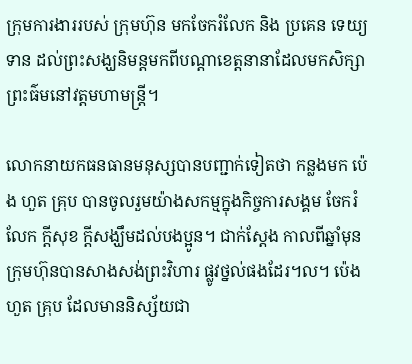ក្រុមការងាររបស់ ក្រុមហ៊ុន មកចែករំលែក និង ប្រគេន ទេយ្យទាន ដល់ព្រះសង្ឃនិមន្តមកពីបណ្តាខេត្តនានាដែលមកសិក្សាព្រះធ៌មនៅវត្តមហាមន្ត្រី។

លោកនាយកធនធានមនុស្សបានបញ្ជាក់ទៀតថា កន្លងមក ប៉េង ហួត គ្រុប បានចូលរួមយ៉ាងសកម្មក្នុងកិច្ចការសង្គម ចែករំលែក ក្តីសុខ ក្តីសង្ឃឹមដល់បងប្អូន។ ជាក់ស្តែង កាលពីឆ្នាំមុន ក្រុមហ៊ុនបានសាងសង់ព្រះវិហារ ផ្លូវថ្នល់ផងដែរ។ល។ ប៉េង ហួត គ្រុប ដែលមាននិស្ស័យជា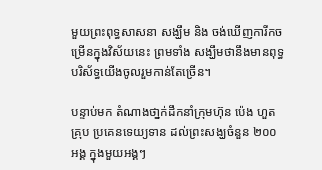មួយព្រះពុទ្ធសាសនា សង្ឃឹម និង ចង់ឃើញការីកចម្រើនក្នុងវិស័យនេះ ព្រមទាំង សង្ឃឹមថានឹងមានពុទ្ធបរិស័ទ្ធយើងចូលរួមកាន់តែច្រើន។

បន្ទាប់មក តំណាងថា្នក់ដឹកនាំក្រុមហ៊ុន ប៉េង ហួត គ្រុប ប្រគេនទេយ្យទាន ដល់ព្រះសង្ឃចំនួន ២០០ អង្គ ក្នុងមួយអង្គៗ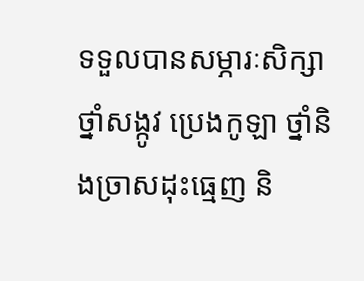ទទួលបានសម្ភារៈសិក្សា ថ្នាំសង្កូវ ប្រេងកូឡា ថ្នាំនិងច្រាសដុះធ្មេញ និ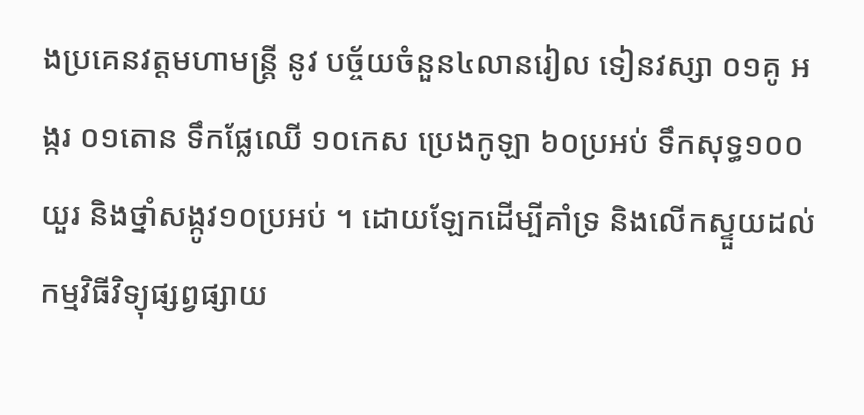ងប្រគេនវត្តមហាមន្ត្រី នូវ បច្ច័យចំនួន៤លានរៀល ទៀនវស្សា ០១គូ អង្ករ ០១តោន ទឹកផ្លែឈើ ១០កេស ប្រេងកូឡា ៦០ប្រអប់ ទឹកសុទ្ធ១០០យួរ និងថ្នាំសង្កូវ១០ប្រអប់ ។ ដោយឡែកដើម្បីគាំទ្រ និងលើកស្ទួយដល់កម្មវិធីវិទ្យុផ្សព្វផ្សាយ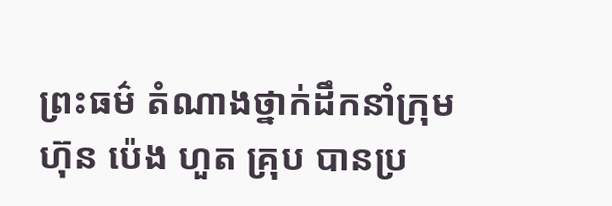ព្រះធម៌ តំណាងថ្នាក់ដឹកនាំក្រុមហ៊ុន ប៉េង ហួត គ្រុប បានប្រ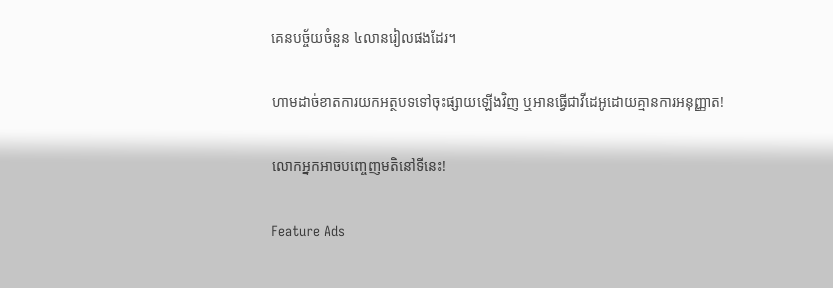គេនបច្ច័យចំនួន ៤លានរៀលផងដែរ។

ហាមដាច់ខាតការយកអត្ថបទទៅចុះផ្សាយឡើងវិញ ឬអានធ្វើជាវីដេអូដោយគ្មានការអនុញ្ញាត!

លោកអ្នកអាចបញ្ចេញមតិនៅទីនេះ!

Feature Ads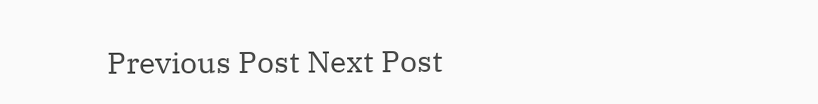Previous Post Next Post